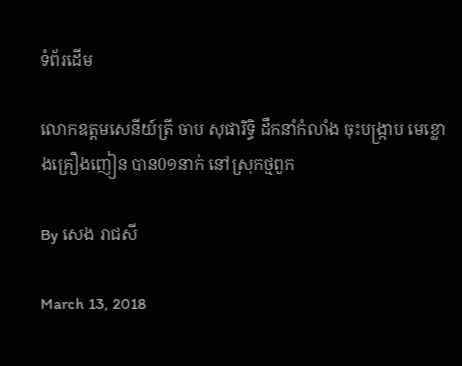ទំព័រដើម

លោកឧត្តមសេនីយ៍ត្រី ចាប សុផារិទ្ធិ ដឹកនាំកំលាំង ចុះបង្រ្កាប មេខ្លោងគ្រឿងញៀន បាន0១នាក់ នៅស្រុកថ្មពួក

By សេង រាជសី

March 13, 2018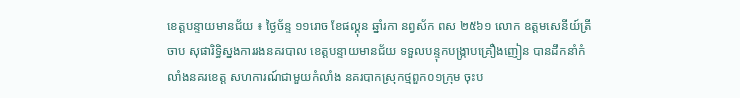ខេត្តបន្ទាយមានជ័យ ៖ ថ្ងៃច័ន្ទ ១១រោច ខែផល្គុន ឆ្នាំរកា នព្វស័ក ពស ២៥៦១ លោក ឧត្តមសេនីយ៍ត្រី ចាប សុផារិទ្ធិស្នងការរងនគរបាល ខេត្តបន្ទាយមានជ័យ ទទួលបន្ទុកបង្ក្រាបគ្រឿងញៀន បានដឹកនាំកំលាំងនគរខេត្ត សហការណ៍ជាមួយកំលាំង នគរបាកស្រុកថ្មពួក០១ក្រុម ចុះប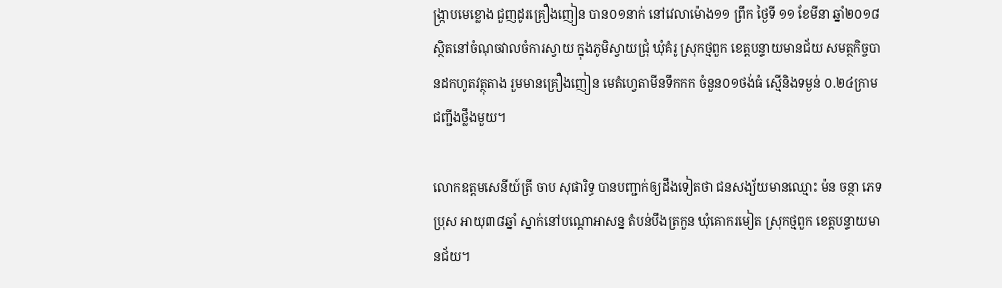ង្រ្កាបមេខ្លោង ជួញដូរគ្រឿងញៀន បាន០១នាក់ នៅវេលាម៉ោង១១ ព្រឹក ថ្ងៃទី ១១ ខែមីនា ឆ្នាំ២០១៨ ស្ថិតនៅចំណុចវាលចំការស្វាយ ក្នុងភូមិស្វាយជ្រុំ ឃុំគំរូ ស្រុកថ្មពួក ខេត្តបន្ទាយមានជ័យ សមត្ថកិច្ចបានដកហូតវត្ថុតាង រួមមានគ្រឿងញៀន មេតំហ្វេតាមីនទឹកកក ចំនួន០១ថង់ធំ ស្មើនិងទម្ងន់ ០.២៤ក្រាម ជញ្ជីងថ្លឹងមួយ។

លោកឧត្តមសេនីយ៍ត្រី ចាប សុផារិទ្ធ បានបញ្ជាក់ឲ្យដឹងទៀតថា ជនសង្យ័យមានឈ្មោះ ម៉ន ចន្ថា ភេទប្រុស អាយុ៣៨ឆ្នាំ ស្នាក់នៅបណ្តោអាសន្ន តំបន់បឹងត្រកួន ឃុំគោករមៀត ស្រុកថ្មពួក ខេត្តបន្ទាយមានជ័យ។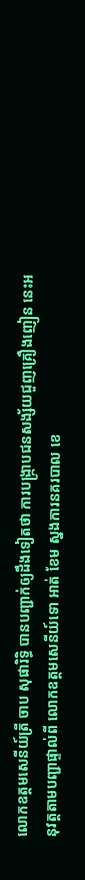លោកឧត្តមសេនីយ៍ត្រី ចាប សុផារិទ្ធិ បានបញ្ជាក់ឲ្យដឹងទៀតថា ការបង្រ្កាបជនសង្ស័យជួញគ្រឿងញៀន នេះអនុវត្តតាមបញ្ជាផ្ទាល់ពី លោកឧត្តមសេនីយ៍ទោ អាត់ ខែម ស្នងការនគរបាល ខេ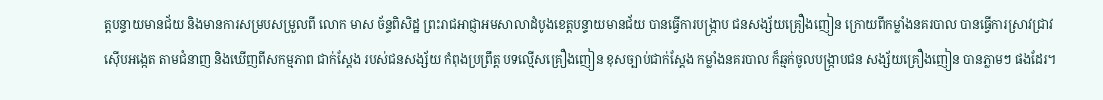ត្តបន្ទាយមានជ័យ និងមានការសម្របសម្រួលពី លោក មាស ច័ន្ទពិសិដ្ឋ ព្រះរាជអាជ្ញាអមសាលាដំបូងខេត្តបន្ទាយមានជ័យ បានធ្វើការបង្រ្កាប ជនសង្ស័យគ្រឿងញៀន ក្រោយពីកម្លាំងនគរបាល បានធ្វើការស្រាវជ្រាវ ស៊ើបអង្កេត តាមជំនាញ និងឃើញពីសកម្មភាព ជាក់ស្តែង របស់ជនសង្ស័យ កំពុងប្រព្រឹត្ត បទល្មើសគ្រឿងញៀន ខុសច្បាប់ជាក់ស្តែង កម្លាំងនគរបាល ក៏ឆ្មក់ចូលបង្រ្កាបជន សង្ស័យគ្រឿងញៀន បានភ្លាមៗ ផងដែរ។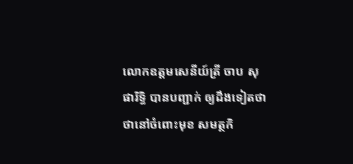លោកឧត្តមសេនីយ៍ត្រី ចាប សុផារិទ្ធិ បានបញ្ជាក់ ឲ្យដឹងទៀតថាថានៅចំពោះមុខ សមត្ថកិ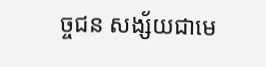ច្ចជន សង្ស័យជាមេ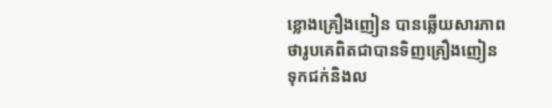ខ្លោងគ្រឿងញៀន បានឆ្លើយសារភាព ថារូបគេពិតជាបានទិញគ្រឿងញៀន ទុកជក់និងល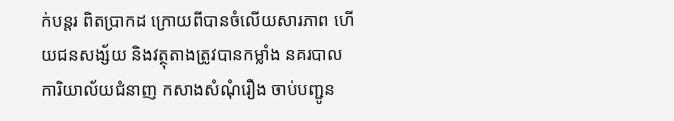ក់បន្តរ ពិតប្រាកដ ក្រោយពីបានចំលើយសារភាព ហើយជនសង្ស័យ និងវត្ថុតាងត្រូវបានកម្លាំង នគរបាលការិយាល័យជំនាញ កសាងសំណុំរឿង ចាប់បញ្ជូន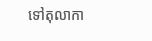ទៅតុលាកា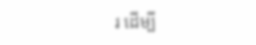រ ដើម្បី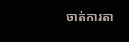ចាត់ការតា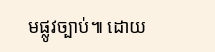មផ្លូវច្បាប់៕ ដោយ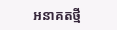អនាគតថ្មី